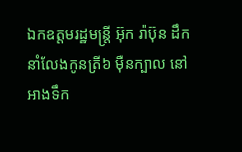ឯកឧត្តមរដ្ឋមន្រ្តី អ៊ុក រ៉ាប៊ុន ដឹកនាំលែងកូនត្រី៦ ម៉ឺនក្បាល នៅអាងទឹក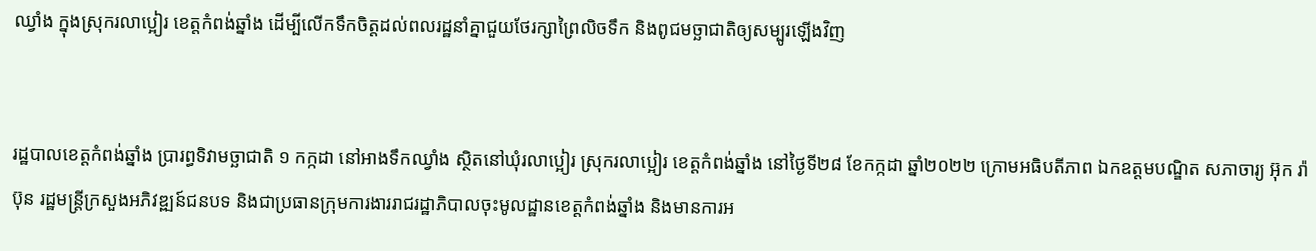ឈ្វាំង ក្នុងស្រុករលាប្អៀរ ខេត្តកំពង់ឆ្នាំង ដើម្បីលើកទឹកចិត្តដល់ពលរដ្ឋនាំគ្នាជួយថែរក្សាព្រៃលិចទឹក និងពូជមច្ឆាជាតិឲ្យសម្បូរឡើងវិញ


រដ្ឋបាលខេត្តកំពង់ឆ្នាំង ប្រារព្ធទិវាមច្ឆាជាតិ ១ កក្កដា នៅអាងទឹកឈ្វាំង ស្ថិតនៅឃុំរលាប្អៀរ ស្រុករលាប្អៀរ ខេត្តកំពង់ឆ្នាំង នៅថ្ងៃទី២៨ ខែកក្កដា ឆ្នាំ២០២២ ក្រោមអធិបតីភាព ឯកឧត្តមបណ្ឌិត សភាចារ្យ អ៊ុក រ៉ាប៊ុន រដ្ឋមន្រ្តីក្រសួងអភិវឌ្ឍន៍ជនបទ និងជាប្រធានក្រុមការងាររាជរដ្ឋាភិបាលចុះមូលដ្ឋានខេត្តកំពង់ឆ្នាំង និងមានការអ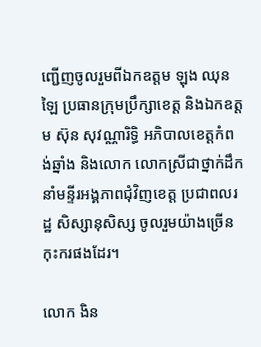ញ្ជើញចូលរួមពីឯកឧត្តម ឡុង ឈុនឡៃ ប្រធានក្រុមប្រឹក្សាខេត្ត និងឯកឧត្តម ស៊ុន សុវណ្ណារិទ្ធិ អភិបាលខេត្តកំពង់ឆ្នាំង និងលោក លោកស្រីជាថ្នាក់ដឹកនាំមន្ទីរអង្គភាពជុំវិញខេត្ត ប្រជាពលរដ្ឋ សិស្សានុសិស្ស ចូលរួមយ៉ាងច្រើនកុះករផងដែរ។

លោក ងិន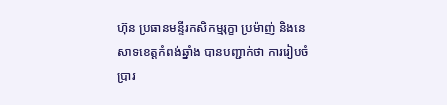ហ៊ុន ប្រធានមន្ទីរកសិកម្មរុក្ខា ប្រម៉ាញ់ និងនេសាទខេត្តកំពង់ឆ្នាំង បានបញ្ជាក់ថា ការរៀបចំប្រារ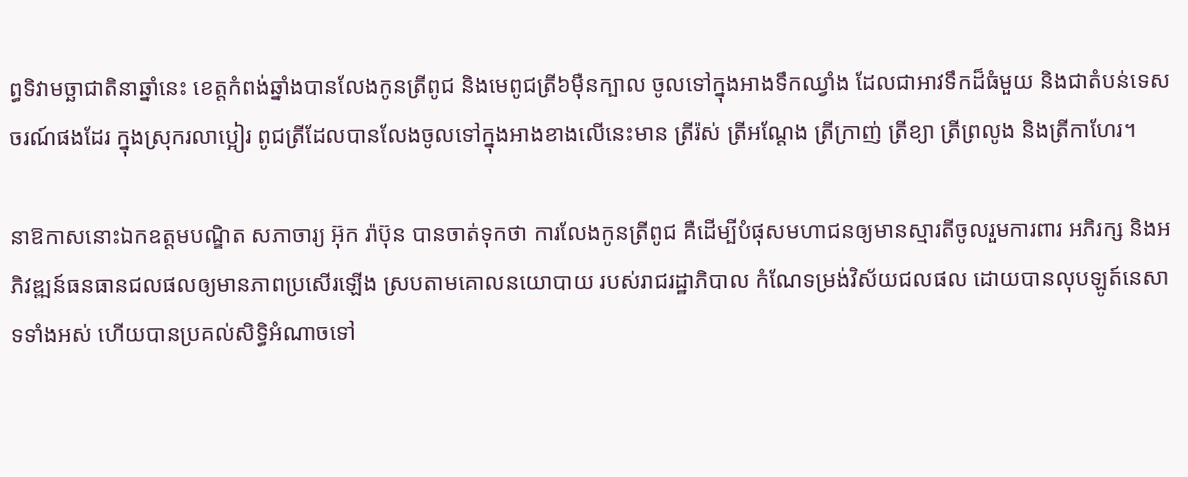ព្ធទិវាមច្ឆាជាតិនាឆ្នាំនេះ ខេត្តកំពង់ឆ្នាំងបានលែងកូនត្រីពូជ និងមេពូជត្រី៦ម៉ឺនក្បាល ចូលទៅក្នុងអាងទឹកឈ្វាំង ដែលជាអាវទឹកដ៏ធំមួយ និងជាតំបន់ទេសចរណ៍ផងដែរ ក្នុងស្រុករលាប្អៀរ ពូជត្រីដែលបានលែងចូលទៅក្នុងអាងខាងលើនេះមាន ត្រីរ៉ស់ ត្រីអណ្តែង ត្រីក្រាញ់ ត្រីខ្យា ត្រីព្រលូង និងត្រីកាហែរ។

នាឱកាសនោះឯកឧត្តមបណ្ឌិត សភាចារ្យ អ៊ុក រ៉ាប៊ុន បានចាត់ទុកថា ការលែងកូនត្រីពូជ គឺដើម្បីបំផុសមហាជនឲ្យមានស្មារតីចូលរួមការពារ អភិរក្ស និងអភិវឌ្ឍន៍ធនធានជលផលឲ្យមានភាពប្រសើរឡើង ស្របតាមគោលនយោបាយ របស់រាជរដ្ឋាភិបាល កំណែទម្រង់វិស័យជលផល ដោយបានលុបឡូត៍នេសាទទាំងអស់ ហើយបានប្រគល់សិទ្ធិអំណាចទៅ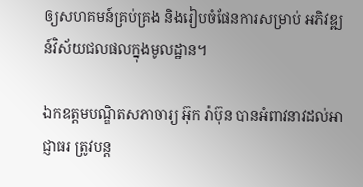ឲ្យសហគមន៍គ្រប់គ្រង និងរៀបចំផែនការសម្រាប់ អភិវឌ្ឍន៍វិស័យជលផលក្នុងមូលដ្ឋាន។

ឯកឧត្តមបណ្ឌិតសភាចារ្យ អ៊ុក រ៉ាប៊ុន បានអំពាវនាវដល់អាជ្ញាធរ ត្រូវបន្ត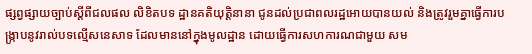ផ្សព្វផ្សាយច្បាប់ស្តីពីជលផល លិខិតបទ ដ្ឋានគតិយុត្តិនានា ជូនដល់ប្រជាពលរដ្ឋអោយបានយល់ និងត្រូវរួមគ្នាធ្វើការបង្កា្របនូវរាល់បទល្មើសនេសាទ ដែលមាននៅក្នុងមូលដ្ឋាន ដោយធ្វើការសហការណជាមួយ សម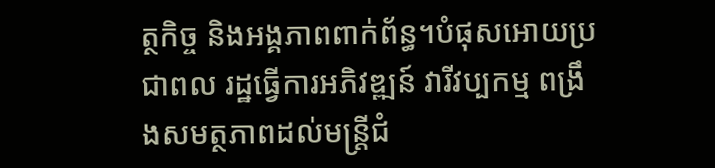ត្ថកិច្ច និងអង្គភាពពាក់ព័ន្ធ។បំផុសអោយប្រជាពល រដ្ឋធ្វើការអភិវឌ្ឍន៍ វារីវប្បកម្ម ពង្រឹងសមត្ថភាពដល់មន្រ្តីជំ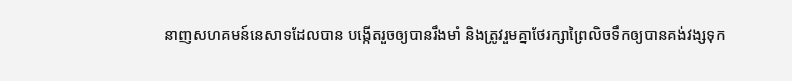នាញសហគមន៍នេសាទដែលបាន បង្កើតរួចឲ្យបានរឹងមាំ និងត្រូវរួមគ្នាថែរក្សាព្រៃលិចទឹកឲ្យបានគង់វង្សទុក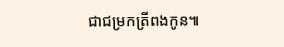ជាជម្រកត្រីពងកូន៕